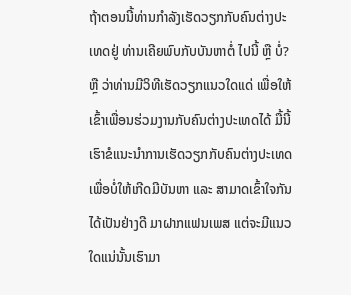ຖ້າຕອນນີ້ທ່ານກຳລັງເຮັດວຽກກັບຄົນຕ່າງປະເທດຢູ່ ທ່ານເຄີຍພົບກັບບັນຫາຕໍ່ ໄປນີ້ ຫຼື ບໍ່? ຫຼື ວ່າທ່ານມີວິທີເຮັດວຽກແນວໃດແດ່ ເພື່ອໃຫ້ເຂົ້າເພື່ອນຮ່ວມງານກັບຄົນຕ່າງປະເທດໄດ້ ມື້ນີ້ເຮົາຂໍແນະນຳການເຮັດວຽກກັບຄົນຕ່າງປະເທດ ເພື່ອບໍ່ໃຫ້ເກີດມີບັນຫາ ແລະ ສາມາດເຂົ້າໃຈກັນໄດ້ເປັນຢ່າງດີ ມາຝາກແຟນເພສ ແຕ່ຈະມີແນວໃດແນ່ນັ້ນເຮົາມາ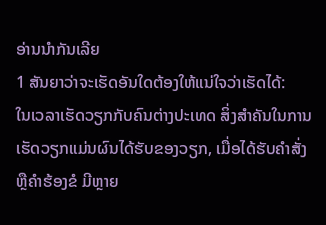ອ່ານນຳກັນເລີຍ
1 ສັນຍາວ່າຈະເຮັດອັນໃດຕ້ອງໃຫ້ແນ່ໃຈວ່າເຮັດໄດ້:
ໃນເວລາເຮັດວຽກກັບຄົນຕ່າງປະເທດ ສິ່ງສຳຄັນໃນການເຮັດວຽກແມ່ນຜົນໄດ້ຮັບຂອງວຽກ, ເມື່ອໄດ້ຮັບຄຳສັ່ງ ຫຼືຄຳຮ້ອງຂໍ ມີຫຼາຍ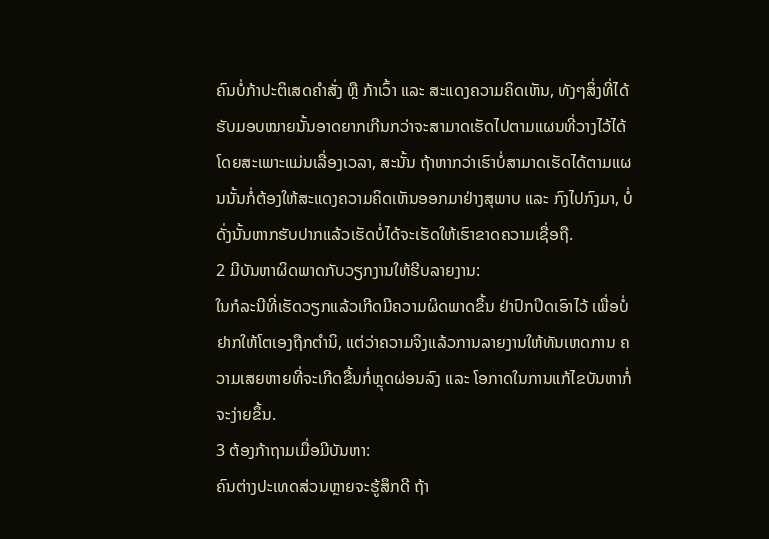ຄົນບໍ່ກ້າປະຕິເສດຄຳສັ່ງ ຫຼື ກ້າເວົ້າ ແລະ ສະແດງຄວາມຄິດເຫັນ, ທັງໆສິ່ງທີ່ໄດ້ຮັບມອບໝາຍນັ້ນອາດຍາກເກີນກວ່າຈະສາມາດເຮັດໄປຕາມແຜນທີ່ວາງໄວ້ໄດ້ ໂດຍສະເພາະແມ່ນເລື່ອງເວລາ, ສະນັ້ນ ຖ້າຫາກວ່າເຮົາບໍ່ສາມາດເຮັດໄດ້ຕາມແຜນນັ້ນກໍ່ຕ້ອງໃຫ້ສະແດງຄວາມຄິດເຫັນອອກມາຢ່າງສຸພາບ ແລະ ກົງໄປກົງມາ, ບໍ່ດັ່ງນັ້ນຫາກຮັບປາກແລ້ວເຮັດບໍ່ໄດ້ຈະເຮັດໃຫ້ເຮົາຂາດຄວາມເຊື່ອຖື.
2 ມີບັນຫາຜິດພາດກັບວຽກງານໃຫ້ຮີບລາຍງານ:
ໃນກໍລະນີທີ່ເຮັດວຽກແລ້ວເກີດມີຄວາມຜິດພາດຂຶ້ນ ຢ່າປົກປິດເອົາໄວ້ ເພື່ອບໍ່ຢາກໃຫ້ໂຕເອງຖືກຕຳນິ, ແຕ່ວ່າຄວາມຈິງແລ້ວການລາຍງານໃຫ້ທັນເຫດການ ຄວາມເສຍຫາຍທີ່ຈະເກີດຂື້ນກໍ່ຫຼຸດຜ່ອນລົງ ແລະ ໂອກາດໃນການແກ້ໄຂບັນຫາກໍ່ຈະງ່າຍຂຶ້ນ.
3 ຕ້ອງກ້າຖາມເມື່ອມີບັນຫາ:
ຄົນຕ່າງປະເທດສ່ວນຫຼາຍຈະຮູ້ສຶກດີ ຖ້າ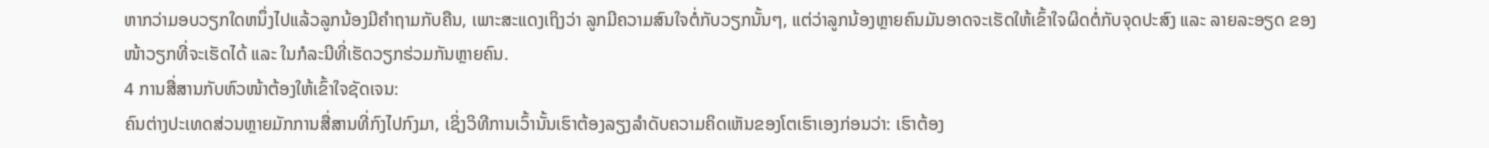ຫາກວ່າມອບວຽກໃດຫນຶ່ງໄປແລ້ວລູກນ້ອງມີຄຳຖາມກັບຄືນ, ເພາະສະແດງເຖິງວ່າ ລູກມີຄວາມສົນໃຈຕໍ່ກັບວຽກນັ້ນໆ, ແຕ່ວ່າລູກນ້ອງຫຼາຍຄົນມັນອາດຈະເຮັດໃຫ້ເຂົ້າໃຈຜິດຕໍ່ກັບຈຸດປະສົງ ແລະ ລາຍລະອຽດ ຂອງໜ້າວຽກທີ່ຈະເຮັດໄດ້ ແລະ ໃນກໍລະນີທີ່ເຮັດວຽກຮ່ວມກັນຫຼາຍຄົນ.
4 ການສື່ສານກັບຫົວໜ້າຕ້ອງໃຫ້ເຂົ້າໃຈຊັດເຈນ:
ຄົນຕ່າງປະເທດສ່ວນຫຼາຍມັກການສື່ສານທີ່ກົງໄປກົງມາ, ເຊິ່ງວິທີການເວົ້ານັ້ນເຮົາຕ້ອງລຽງລຳດັບຄວາມຄິດເຫັນຂອງໂຕເຮົາເອງກ່ອນວ່າ: ເຮົາຕ້ອງ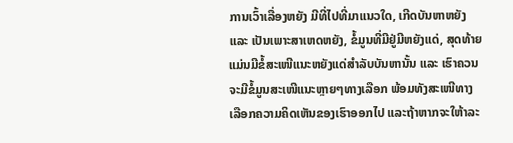ການເວົ້າເລື່ອງຫຍັງ ມີທີ່ໄປທີ່ມາແນວໃດ, ເກີດບັນຫາຫຍັງ ແລະ ເປັນເພາະສາເຫດຫຍັງ, ຂໍ້ມູນທີ່ມີຢູ່ມີຫຍັງແດ່, ສຸດທ້າຍແມ່ນມີຂໍ້ສະເໜີແນະຫຍັງແດ່ສຳລັບບັນຫານັ້ນ ແລະ ເຮົາຄວນຈະມີຂໍ້ມູນສະເໜີແນະຫຼາຍໆທາງເລືອກ ພ້ອມທັງສະເໜີທາງເລືອກຄວາມຄິດເຫັນຂອງເຮົາອອກໄປ ແລະຖ້າຫາກຈະໃຫ້າລະ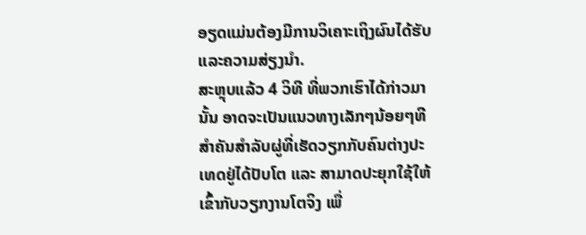ອຽດແມ່ນຕ້ອງມີການວິເຄາະເຖິງຜົນໄດ້ຮັບ ແລະຄວາມສ່ຽງນຳ.
ສະຫຼຸບແລ້ວ 4 ວິທີ ທີ່ພວກເຮົາໄດ້ກ່າວມານັ້ນ ອາດຈະເປັນແນວທາງເລັກໆນ້ອຍໆທີສໍາຄັນສໍາລັບຜູ່ທີ່ເຮັດວຽກກັບຄົນຕ່າງປະເທດຢູ່ໄດ້ປັບໂຕ ແລະ ສາມາດປະຍຸກໃຊ້ໃຫ້ເຂົ້າກັບວຽກງານໂຕຈິງ ເພື່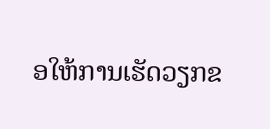ອໃຫ້ການເຮັດວຽກຂ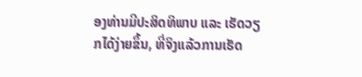ອງທ່ານມີປະສິດທິພາບ ແລະ ເຮັດວຽກໄດ້ງ່າຍຂຶ້ນ, ທີ່ຈິງແລ້ວການເຮັດ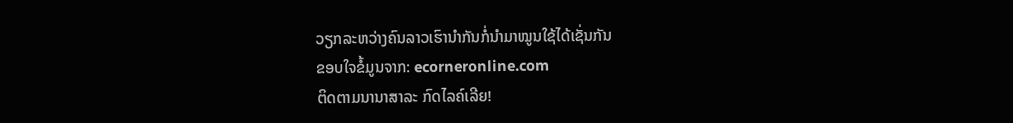ວຽກລະຫວ່າງຄົນລາວເຮົານຳກັນກໍ່ນຳມາໝູນໃຊ້ໄດ້ເຊັ່ນກັນ
ຂອບໃຈຂໍ້ມູນຈາກ: ecorneronline.com
ຕິດຕາມນານາສາລະ ກົດໄລຄ໌ເລີຍ!